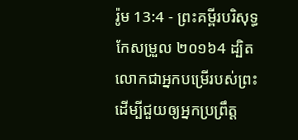រ៉ូម 13:4 - ព្រះគម្ពីរបរិសុទ្ធកែសម្រួល ២០១៦4 ដ្បិតលោកជាអ្នកបម្រើរបស់ព្រះ ដើម្បីជួយឲ្យអ្នកប្រពឹ្រត្ត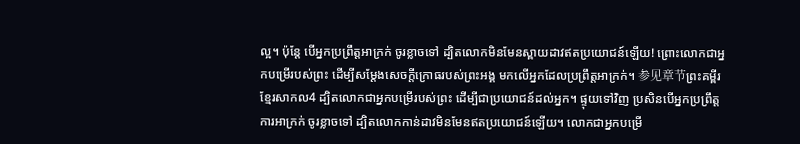ល្អ។ ប៉ុន្តែ បើអ្នកប្រព្រឹត្តអាក្រក់ ចូរខ្លាចទៅ ដ្បិតលោកមិនមែនស្ពាយដាវឥតប្រយោជន៍ឡើយ! ព្រោះលោកជាអ្នកបម្រើរបស់ព្រះ ដើម្បីសម្ដែងសេចក្តីក្រោធរបស់ព្រះអង្គ មកលើអ្នកដែលប្រព្រឹត្តអាក្រក់។ 参见章节ព្រះគម្ពីរខ្មែរសាកល4 ដ្បិតលោកជាអ្នកបម្រើរបស់ព្រះ ដើម្បីជាប្រយោជន៍ដល់អ្នក។ ផ្ទុយទៅវិញ ប្រសិនបើអ្នកប្រព្រឹត្តការអាក្រក់ ចូរខ្លាចទៅ ដ្បិតលោកកាន់ដាវមិនមែនឥតប្រយោជន៍ឡើយ។ លោកជាអ្នកបម្រើ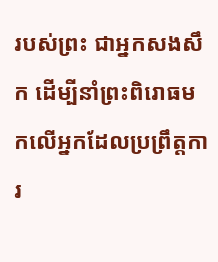របស់ព្រះ ជាអ្នកសងសឹក ដើម្បីនាំព្រះពិរោធមកលើអ្នកដែលប្រព្រឹត្តការ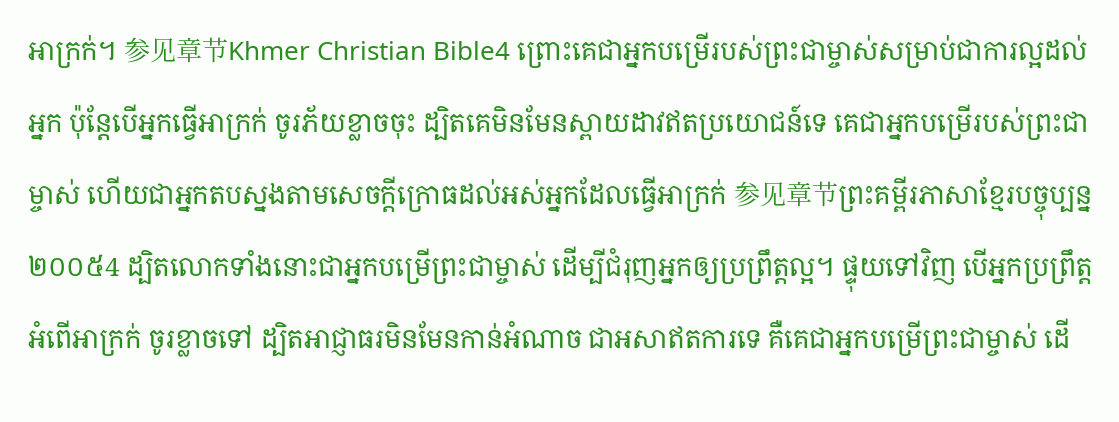អាក្រក់។ 参见章节Khmer Christian Bible4 ព្រោះគេជាអ្នកបម្រើរបស់ព្រះជាម្ចាស់សម្រាប់ជាការល្អដល់អ្នក ប៉ុន្ដែបើអ្នកធ្វើអាក្រក់ ចូរភ័យខ្លាចចុះ ដ្បិតគេមិនមែនស្ពាយដាវឥតប្រយោជន៍ទេ គេជាអ្នកបម្រើរបស់ព្រះជាម្ចាស់ ហើយជាអ្នកតបស្នងតាមសេចក្ដីក្រោធដល់អស់អ្នកដែលធ្វើអាក្រក់ 参见章节ព្រះគម្ពីរភាសាខ្មែរបច្ចុប្បន្ន ២០០៥4 ដ្បិតលោកទាំងនោះជាអ្នកបម្រើព្រះជាម្ចាស់ ដើម្បីជំរុញអ្នកឲ្យប្រព្រឹត្តល្អ។ ផ្ទុយទៅវិញ បើអ្នកប្រព្រឹត្តអំពើអាក្រក់ ចូរខ្លាចទៅ ដ្បិតអាជ្ញាធរមិនមែនកាន់អំណាច ជាអសាឥតការទេ គឺគេជាអ្នកបម្រើព្រះជាម្ចាស់ ដើ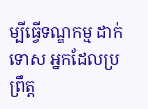ម្បីធ្វើទណ្ឌកម្ម ដាក់ទោស អ្នកដែលប្រព្រឹត្ត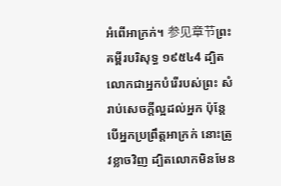អំពើអាក្រក់។ 参见章节ព្រះគម្ពីរបរិសុទ្ធ ១៩៥៤4 ដ្បិតលោកជាអ្នកបំរើរបស់ព្រះ សំរាប់សេចក្ដីល្អដល់អ្នក ប៉ុន្តែ បើអ្នកប្រព្រឹត្តអាក្រក់ នោះត្រូវខ្លាចវិញ ដ្បិតលោកមិនមែន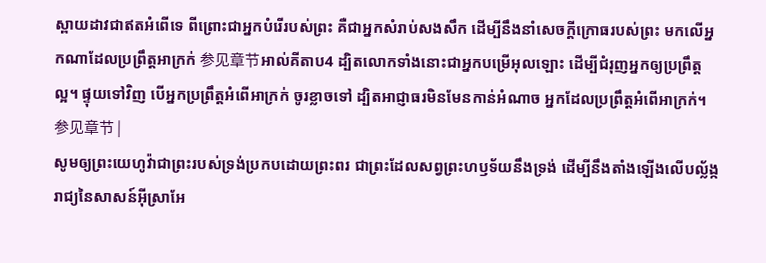ស្ពាយដាវជាឥតអំពើទេ ពីព្រោះជាអ្នកបំរើរបស់ព្រះ គឺជាអ្នកសំរាប់សងសឹក ដើម្បីនឹងនាំសេចក្ដីក្រោធរបស់ព្រះ មកលើអ្នកណាដែលប្រព្រឹត្តអាក្រក់ 参见章节អាល់គីតាប4 ដ្បិតលោកទាំងនោះជាអ្នកបម្រើអុលឡោះ ដើម្បីជំរុញអ្នកឲ្យប្រព្រឹត្ដល្អ។ ផ្ទុយទៅវិញ បើអ្នកប្រព្រឹត្ដអំពើអាក្រក់ ចូរខ្លាចទៅ ដ្បិតអាជ្ញាធរមិនមែនកាន់អំណាច អ្នកដែលប្រព្រឹត្ដអំពើអាក្រក់។ 参见章节 |
សូមឲ្យព្រះយេហូវ៉ាជាព្រះរបស់ទ្រង់ប្រកបដោយព្រះពរ ជាព្រះដែលសព្វព្រះហឫទ័យនឹងទ្រង់ ដើម្បីនឹងតាំងឡើងលើបល្ល័ង្ករាជ្យនៃសាសន៍អ៊ីស្រាអែ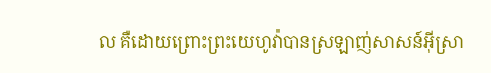ល គឺដោយព្រោះព្រះយេហូវ៉ាបានស្រឡាញ់សាសន៍អ៊ីស្រា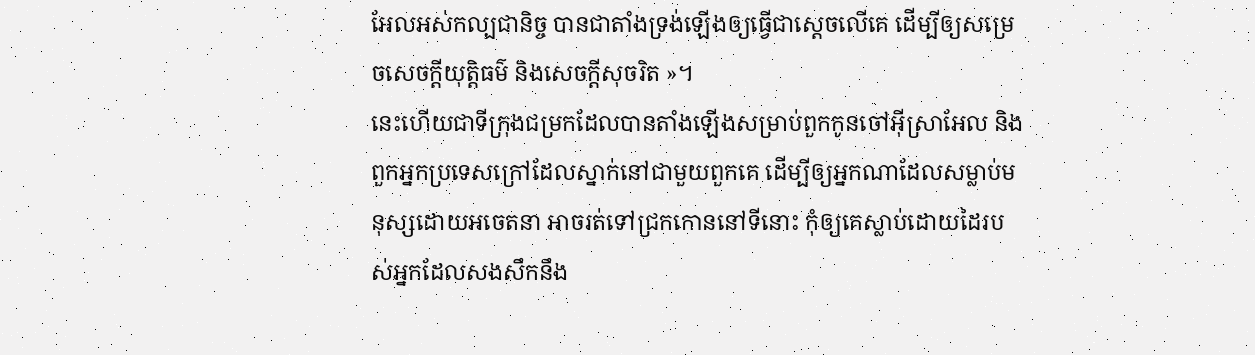អែលអស់កល្បជានិច្ច បានជាតាំងទ្រង់ឡើងឲ្យធ្វើជាស្តេចលើគេ ដើម្បីឲ្យសម្រេចសេចក្ដីយុត្តិធម៌ និងសេចក្ដីសុចរិត »។
នេះហើយជាទីក្រុងជម្រកដែលបានតាំងឡើងសម្រាប់ពួកកូនចៅអ៊ីស្រាអែល និងពួកអ្នកប្រទេសក្រៅដែលស្នាក់នៅជាមួយពួកគេ ដើម្បីឲ្យអ្នកណាដែលសម្លាប់មនុស្សដោយអចេតនា អាចរត់ទៅជ្រកកោននៅទីនោះ កុំឲ្យគេស្លាប់ដោយដៃរបស់អ្នកដែលសងសឹកនឹង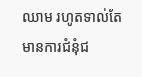ឈាម រហូតទាល់តែមានការជំនុំជ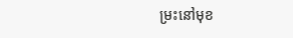ម្រះនៅមុខ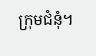ក្រុមជំនុំ។